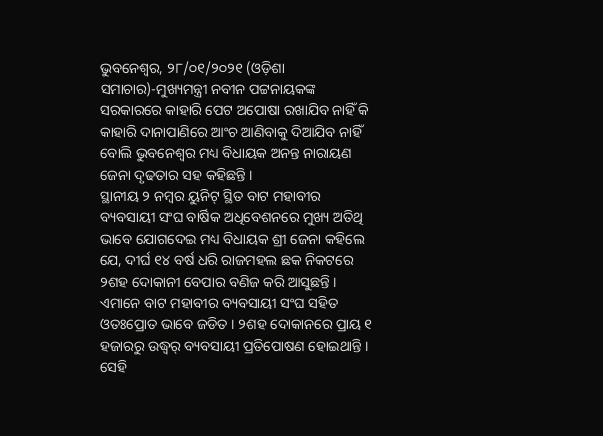ଭୁବନେଶ୍ୱର, ୨୮/୦୧/୨୦୨୧ (ଓଡ଼ିଶା ସମାଚାର)-ମୁଖ୍ୟମନ୍ତ୍ରୀ ନବୀନ ପଟ୍ଟନାୟକଙ୍କ ସରକାରରେ କାହାରି ପେଟ ଅପୋଷା ରଖାଯିବ ନାହିଁ କି କାହାରି ଦାନାପାଣିରେ ଆଂଚ ଆଣିବାକୁ ଦିଆଯିବ ନାହିଁ ବୋଲି ଭୁବନେଶ୍ୱର ମଧ୍ୟ ବିଧାୟକ ଅନନ୍ତ ନାରାୟଣ ଜେନା ଦୃଢତାର ସହ କହିଛନ୍ତି ।
ସ୍ଥାନୀୟ ୨ ନମ୍ବର ୟୁନିଟ୍ ସ୍ଥିତ ବାଟ ମହାବୀର ବ୍ୟବସାୟୀ ସଂଘ ବାର୍ଷିକ ଅଧିବେଶନରେ ମୁଖ୍ୟ ଅତିଥି ଭାବେ ଯୋଗଦେଇ ମଧ୍ୟ ବିଧାୟକ ଶ୍ରୀ ଜେନା କହିଲେ ଯେ, ଦୀର୍ଘ ୧୪ ବର୍ଷ ଧରି ରାଜମହଲ ଛକ ନିକଟରେ ୨ଶହ ଦୋକାନୀ ବେପାର ବଣିଜ କରି ଆସୁଛନ୍ତି । ଏମାନେ ବାଟ ମହାବୀର ବ୍ୟବସାୟୀ ସଂଘ ସହିତ ଓତଃପ୍ରୋତ ଭାବେ ଜଡିତ । ୨ଶହ ଦୋକାନରେ ପ୍ରାୟ ୧ ହଜାରରୁ ଉଦ୍ଧ୍ୱର୍ ବ୍ୟବସାୟୀ ପ୍ରତିପୋଷଣ ହୋଇଥାନ୍ତି । ସେହି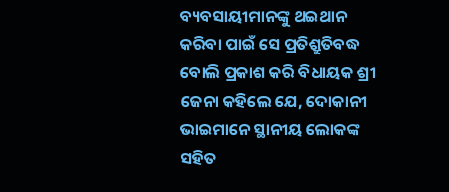ବ୍ୟବସାୟୀମାନଙ୍କୁ ଥଇଥାନ କରିବା ପାଇଁ ସେ ପ୍ରତିଶ୍ରୁତିବଦ୍ଧ ବୋଲି ପ୍ରକାଶ କରି ବିଧାୟକ ଶ୍ରୀ ଜେନା କହିଲେ ଯେ, ଦୋକାନୀ ଭାଇମାନେ ସ୍ଥାନୀୟ ଲୋକଙ୍କ ସହିତ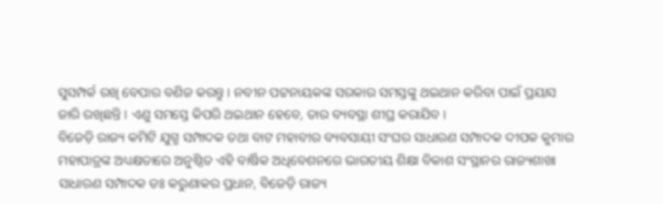ସୁସମ୍ପର୍କ ରଖି ବେପାର ବଣିଜ କରନ୍ତୁ । ନବୀନ ପଟ୍ଟନାୟକଙ୍କ ସରକାର ସମସ୍ତଙ୍କୁ ଥଇଥାନ କରିବା ପାଇଁ ପ୍ରୟାସ ଜାରି ରଖିଛନ୍ତି । ଏଣୁ ସମସ୍ତେ କିପରି ଥଇଥାନ ହେବେ, ତାର ବ୍ୟବସ୍ଥା ଶୀଘ୍ର କରାଯିବ ।
ବିଜେଡ଼ି ରାଜ୍ୟ କମିଟି ଯୁଗ୍ମ ସମ୍ପାଦକ ତଥା ବାଟ ମହାବୀର ବ୍ୟବସାୟୀ ସଂଘର ସାଧାରଣ ସମ୍ପାଦକ ଦୀପକ କୁମାର ମହାପାତ୍ରଙ୍କ ଅଧ୍ୟକ୍ଷତାରେ ଅନୁଷ୍ଠିତ ଏହି ବାର୍ଷିକ ଅଧିବେଶନରେ ଭାରତୀୟ ଶିକ୍ଷା ବିକାଶ ସଂସ୍ଥାନର ରାଜ୍ୟଶାଖା ସାଧାରଣ ସମ୍ପାଦକ ଡଃ କରୁଣାକର ପ୍ରଧାନ, ବିଜେଡ଼ି ରାଜ୍ୟ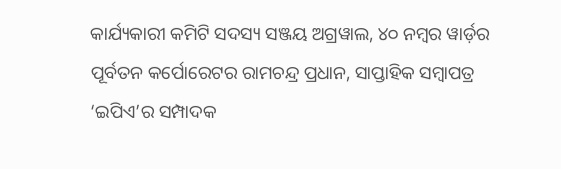କାର୍ଯ୍ୟକାରୀ କମିଟି ସଦସ୍ୟ ସଞ୍ଜୟ ଅଗ୍ରୱାଲ, ୪୦ ନମ୍ବର ୱାର୍ଡ଼ର ପୂର୍ବତନ କର୍ପୋରେଟର ରାମଚନ୍ଦ୍ର ପ୍ରଧାନ, ସାପ୍ତାହିକ ସମ୍ବାପତ୍ର ‘ଇପିଏ’ର ସମ୍ପାଦକ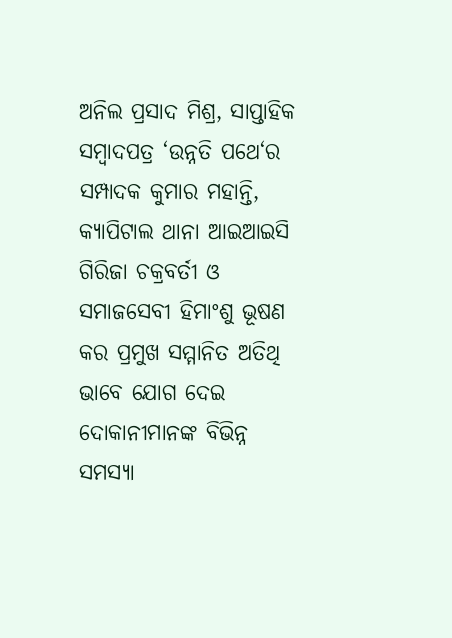ଅନିଲ ପ୍ରସାଦ ମିଶ୍ର, ସାପ୍ତାହିକ ସମ୍ବାଦପତ୍ର ‘ଉନ୍ନତି ପଥେ‘ର ସମ୍ପାଦକ କୁମାର ମହାନ୍ତି, କ୍ୟାପିଟାଲ ଥାନା ଆଇଆଇସି ଗିରିଜା ଚକ୍ରବର୍ତୀ ଓ ସମାଜସେବୀ ହିମାଂଶୁ ଭୂଷଣ କର ପ୍ରମୁଖ ସମ୍ମାନିତ ଅତିଥି ଭାବେ ଯୋଗ ଦେଇ ଦୋକାନୀମାନଙ୍କ ବିଭିନ୍ନ ସମସ୍ୟା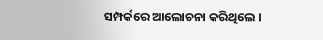ସମ୍ପର୍କରେ ଆଲୋଚନା କରିଥିଲେ ।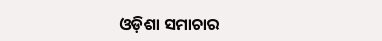ଓଡ଼ିଶା ସମାଚାର